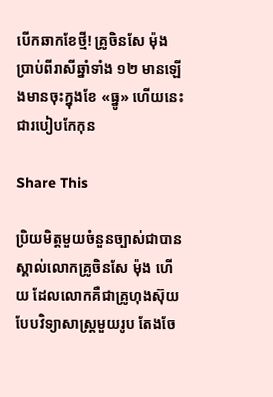បើកឆាកខែថ្មី! គ្រូចិនសែ ម៉ុង ប្រាប់ពីរាសីឆ្នាំទាំង ១២ មានឡើងមានចុះក្នុងខែ «ធ្នូ» ហើយនេះជារបៀបកែកុន

Share This

ប្រិយមិត្តមួយចំនួនច្បាស់ជាបានស្គាល់លោកគ្រូចិនសែ ម៉ុង ហើយ ដែលលោកគឺជាគ្រូហុងស៊ុយបែបវិទ្យាសាស្ត្រមួយរូប តែងចែ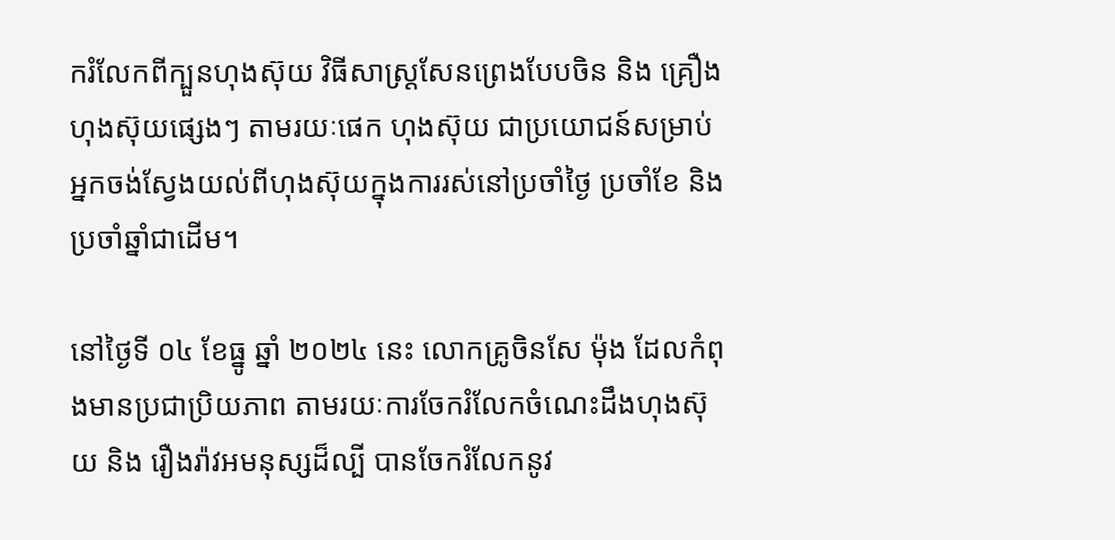ករំលែកពីក្បួនហុងស៊ុយ វិធីសាស្រ្ដសែនព្រេងបែបចិន និង គ្រឿងហុងស៊ុយផ្សេងៗ តាមរយៈផេក ហុងស៊ុយ ជាប្រយោជន៍សម្រាប់អ្នកចង់ស្វែងយល់ពីហុងស៊ុយក្នុងការរស់នៅប្រចាំថ្ងៃ ប្រចាំខែ និង ប្រចាំឆ្នាំជាដើម។

នៅថ្ងៃទី ០៤ ខែធ្នូ ឆ្នាំ ២០២៤ នេះ លោកគ្រូចិនសែ ម៉ុង ដែលកំពុងមានប្រជាប្រិយភាព តាមរយៈការចែករំលែកចំណេះដឹងហុងស៊ុយ និង រឿងរ៉ាវអមនុស្សដ៏ល្បី បានចែករំលែកនូវ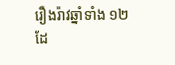រឿងរ៉ាវឆ្នាំទាំង ១២ ដែ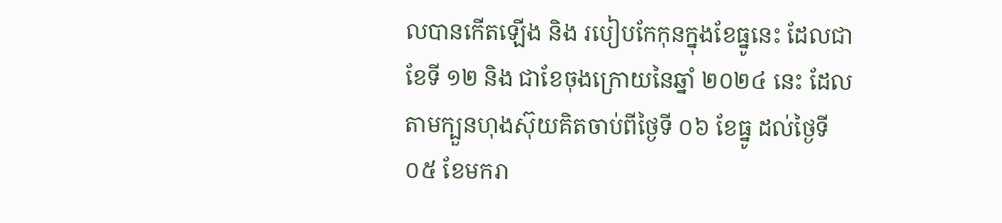លបានកើតឡើង និង របៀបកែកុនក្នុងខែធ្នូនេះ ដែលជាខែទី ១២ និង ជាខែចុងក្រោយនៃឆ្នាំ ២០២៤ នេះ ដែលតាមក្បួនហុងស៊ុយគិតចាប់ពីថ្ងៃទី ០៦ ខែធ្នូ ដល់ថ្ងៃទី ០៥ ខែមករា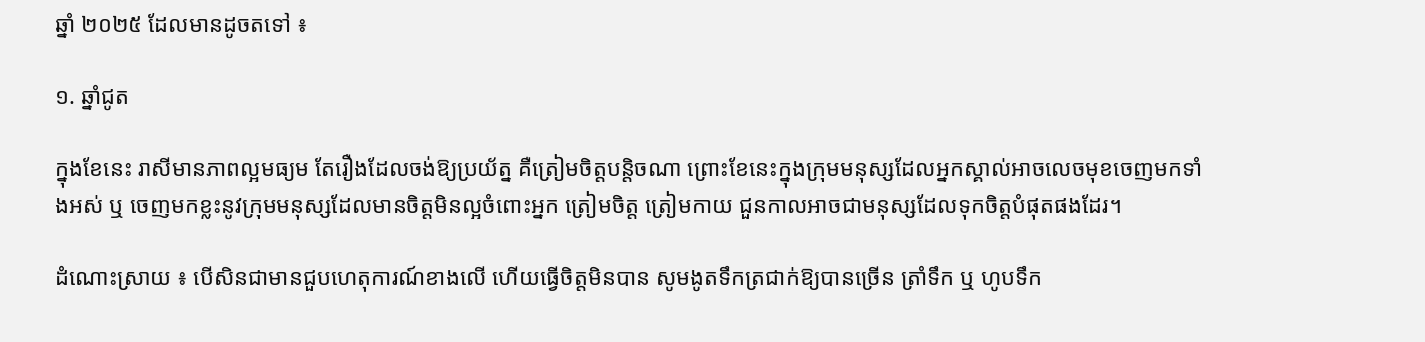ឆ្នាំ ២០២៥ ដែលមានដូចតទៅ ៖

១. ឆ្នាំជូត

ក្នុងខែនេះ រាសីមានភាពល្អមធ្យម តែរឿងដែលចង់ឱ្យប្រយ័ត្ន គឺត្រៀមចិត្តបន្តិចណា ព្រោះខែនេះក្នុងក្រុមមនុស្សដែលអ្នកស្គាល់អាចលេចមុខចេញមកទាំងអស់ ឬ ចេញមកខ្លះនូវក្រុមមនុស្សដែលមានចិត្តមិនល្អចំពោះអ្នក ត្រៀមចិត្ត ត្រៀមកាយ ជួនកាលអាចជាមនុស្សដែលទុកចិត្តបំផុតផងដែរ។

ដំណោះស្រាយ ៖ បើសិនជាមានជួបហេតុការណ៍ខាងលើ ហើយធ្វើចិត្តមិនបាន សូមងូតទឹកត្រជាក់ឱ្យបានច្រើន ត្រាំទឹក ឬ ហូបទឹក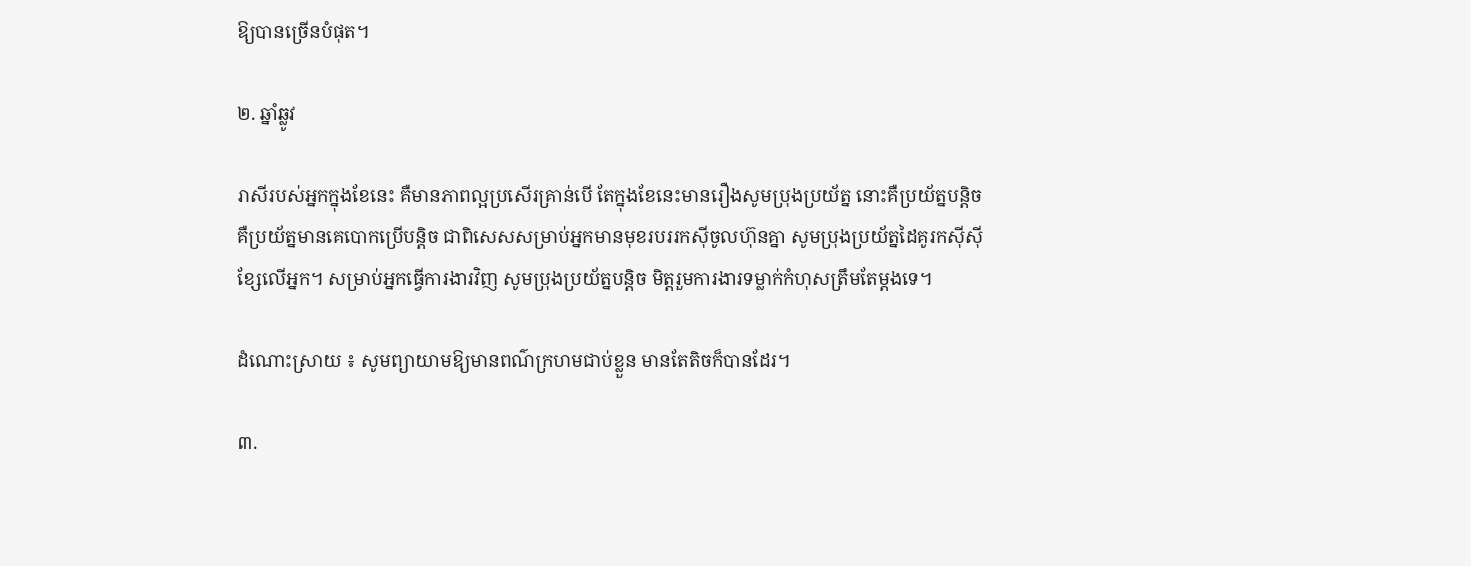ឱ្យបានច្រើនបំផុត។

២. ឆ្នាំឆ្លូវ

រាសីរបស់អ្នកក្នុងខែនេះ គឺមានភាពល្អប្រសើរគ្រាន់បើ តែក្នុងខែនេះមានរឿងសូមប្រុងប្រយ័ត្ន នោះគឺប្រយ័ត្នបន្តិច គឺប្រយ័ត្នមានគេបោកប្រើបន្តិច ជាពិសេសសម្រាប់អ្នកមានមុខរបររកស៊ីចូលហ៊ុនគ្នា សូមប្រុងប្រយ័ត្នដៃគូរកស៊ីស៊ីខ្សែលើអ្នក។ សម្រាប់អ្នកធ្វើការងារវិញ សូមប្រុងប្រយ័ត្នបន្តិច មិត្តរួមការងារទម្លាក់កំហុសត្រឹមតែម្ដងទេ។

ដំណោះស្រាយ ៖ សូមព្យាយាមឱ្យមានពណ៌ក្រហមជាប់ខ្លួន មានតែតិចក៏បានដែរ។

៣.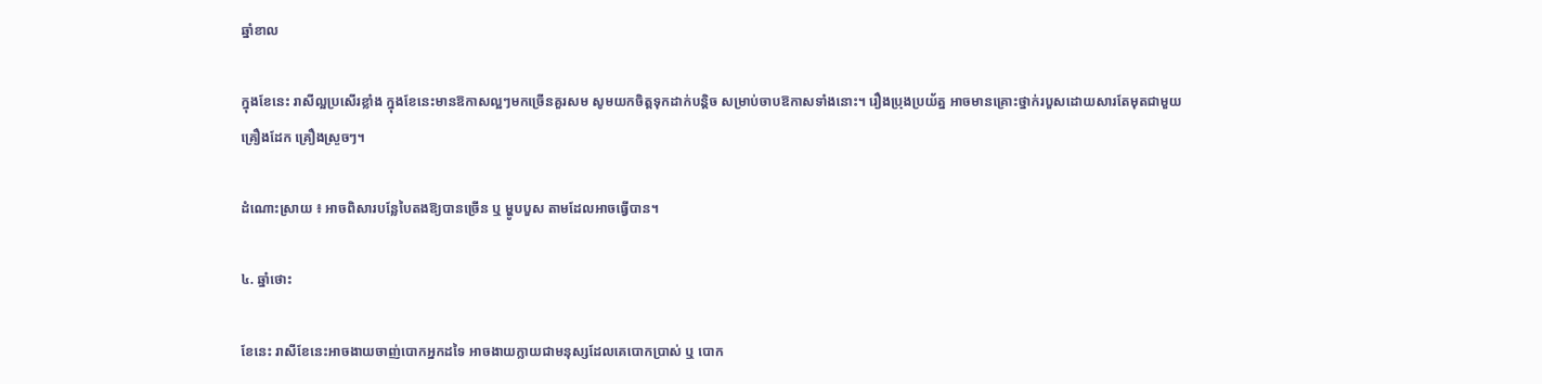ឆ្នាំខាល

ក្នុងខែនេះ រាសីល្អប្រសើរខ្លាំង ក្នុងខែនេះមានឱកាសល្អៗមកច្រើនគួរសម សូមយកចិត្តទុកដាក់បន្តិច សម្រាប់ចាបឱកាសទាំងនោះ។ រឿងប្រុងប្រយ័ត្ន អាចមានគ្រោះថ្នាក់របួសដោយសារតែមុតជាមួយគ្រឿងដែក គ្រឿងស្រួចៗ។

ដំណោះស្រាយ ៖ អាចពិសារបន្លែបៃតងឱ្យបានច្រើន ឬ ម្ហូបបួស តាមដែលអាចធ្វើបាន។

៤. ឆ្នាំថោះ

ខែនេះ រាសីខែនេះអាចងាយចាញ់បោកអ្នកដទៃ អាចងាយក្លាយជាមនុស្សដែលគេបោកប្រាស់ ឬ បោក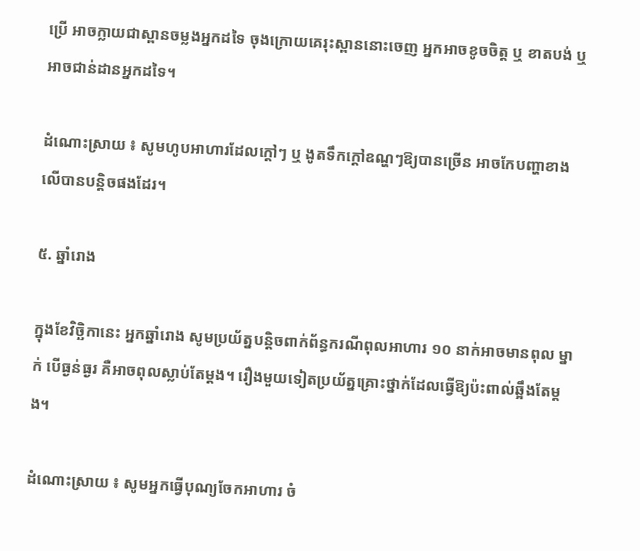ប្រើ អាចក្លាយជាស្ពានចម្លងអ្នកដទៃ ចុងក្រោយគេរុះស្ពាននោះចេញ អ្នកអាចខូចចិត្ត ឬ ខាតបង់ ឬ អាចជាន់ដានអ្នកដទៃ។

ដំណោះស្រាយ ៖ សូមហូបអាហារដែលក្ដៅៗ ឬ ងូតទឹកក្ដៅឧណ្ហៗឱ្យបានច្រើន អាចកែបញ្ហាខាងលើបានបន្តិចផងដែរ។

៥. ឆ្នាំរោង

ក្នុងខែវិច្ឆិកានេះ អ្នកឆ្នាំរោង សូមប្រយ័ត្នបន្តិចពាក់ព័ន្ធករណីពុលអាហារ ១០ នាក់អាចមានពុល ម្នាក់ បើធ្ងន់ធ្ងរ គឺអាចពុលស្លាប់តែម្ដង។ រឿងមួយទៀតប្រយ័ត្នគ្រោះថ្នាក់ដែលធ្វើឱ្យប៉ះពាល់ឆ្អឹងតែម្ដង។

ដំណោះស្រាយ ៖ សូមអ្នកធ្វើបុណ្យចែកអាហារ ចំ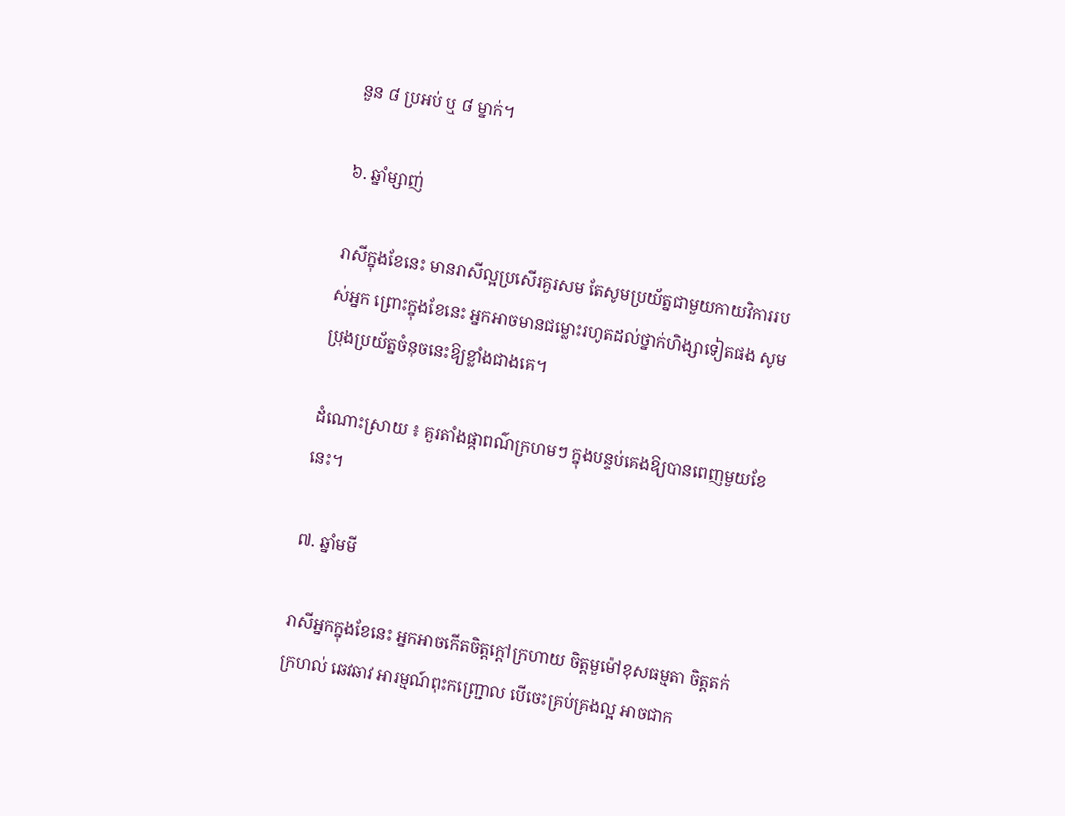នួន ៨ ប្រអប់ ឬ ៨ ម្នាក់។

៦. ឆ្នាំម្សាញ់

រាសីក្នុងខែនេះ មានរាសីល្អប្រសើរគួរសម តែសូមប្រយ័ត្នជាមួយកាយវិការរបស់អ្នក ព្រោះក្នុងខែនេះ អ្នកអាចមានជម្លោះរហូតដល់ថ្នាក់ហិង្សាទៀតផង សូមប្រុងប្រយ័ត្នចំនុចនេះឱ្យខ្លាំងជាងគេ។

ដំណោះស្រាយ ៖ គួរតាំងផ្កាពណ៌ក្រហមៗ ក្នុងបន្ទប់គេងឱ្យបានពេញមួយខែនេះ។

៧. ឆ្នាំមមី

រាសីអ្នកក្នុងខែនេះ អ្នកអាចកើតចិត្តក្ដៅក្រហាយ ចិត្តមួម៉ៅខុសធម្មតា ចិត្តតក់ក្រហល់ ឆេវឆាវ អារម្មណ៍ពុះកញ្ជ្រោល បើចេះគ្រប់គ្រងល្អ អាចជាក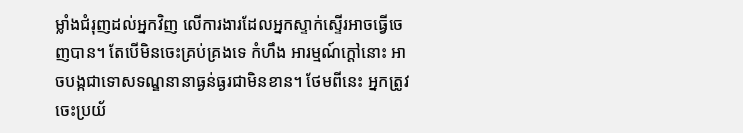ម្លាំងជំរុញដល់អ្នកវិញ លើការងារដែលអ្នកស្ទាក់ស្ទើរអាចធ្វើចេញបាន។ តែបើមិនចេះគ្រប់គ្រងទេ កំហឹង អារម្មណ៍ក្ដៅនោះ អាចបង្កជាទោសទណ្ឌនានាធ្ងន់ធ្ងរជាមិនខាន។ ថែមពីនេះ អ្នកត្រូវចេះប្រយ័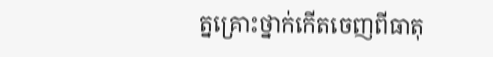ត្នគ្រោះថ្នាក់កើតចេញពីធាតុ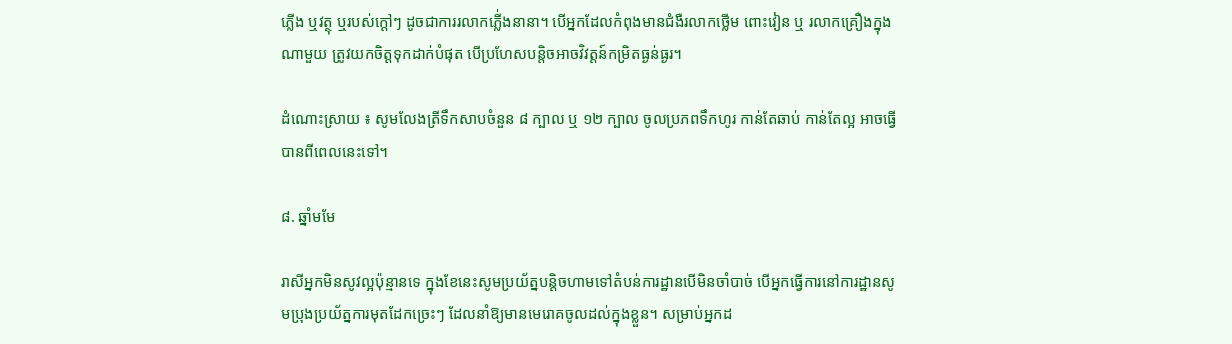ភ្លើង ឬវត្ថុ ឬរបស់ក្ដៅៗ ដូចជាការរលាកភ្លើ់ងនានា។ បើអ្នកដែលកំពុងមានជំងឺរលាកថ្លើម ពោះវៀន ឬ រលាកគ្រឿងក្នុងណាមួយ ត្រូវយកចិត្តទុកដាក់បំផុត បើប្រហែសបន្តិចអាចវិវត្តន៍កម្រិតធ្ងន់ធ្ងរ។

ដំណោះស្រាយ ៖ សូមលែងត្រីទឹកសាបចំនួន ៨ ក្បាល ឬ ១២ ក្បាល ចូលប្រភពទឹកហូរ កាន់តែឆាប់ កាន់តែល្អ អាចធ្វើបានពីពេលនេះទៅ។

៨. ឆ្នាំមមែ

រាសីអ្នកមិនសូវល្អប៉ុន្មានទេ ក្នុងខែនេះសូមប្រយ័ត្នបន្តិចហាមទៅតំបន់ការដ្ឋានបើមិនចាំបាច់ បើអ្នកធ្វើការនៅការដ្ឋានសូមប្រុងប្រយ័ត្នការមុតដែកច្រេះៗ ដែលនាំឱ្យមានមេរោគចូលដល់ក្នុងខ្លួន។ សម្រាប់អ្នកដ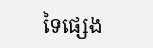ទៃផ្សេង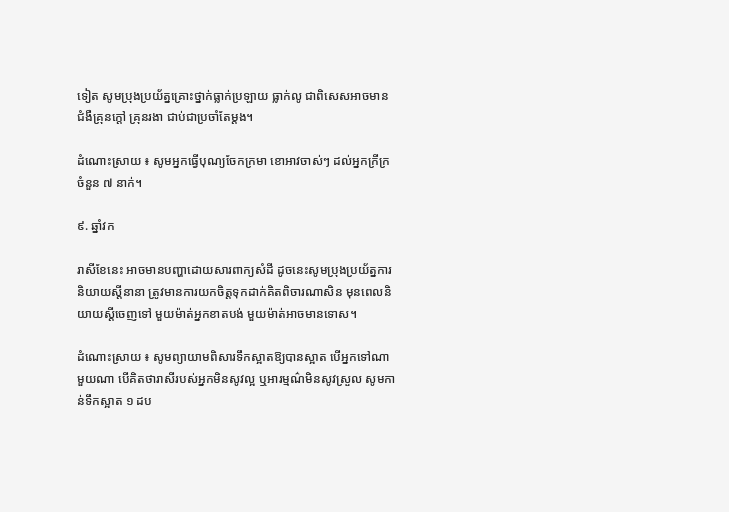ទៀត សូមប្រុងប្រយ័ត្នគ្រោះថ្នាក់ធ្លាក់ប្រឡាយ ធ្លាក់លូ ជាពិសេសអាចមានជំងឺគ្រុនក្ដៅ គ្រុនរងា ជាប់ជាប្រចាំតែម្ដង។

ដំណោះស្រាយ ៖ សូមអ្នកធ្វើបុណ្យចែកក្រមា ខោអាវចាស់ៗ ដល់អ្នកក្រីក្រចំនួន ៧ នាក់។

៩. ឆ្នាំវក

រាសីខែនេះ អាចមានបញ្ហាដោយសារពាក្យសំដី ដូចនេះសូមប្រុងប្រយ័ត្នការនិយាយស្ដីនានា ត្រូវមានការយកចិត្តទុកដាក់គិតពិចារណាសិន មុនពេលនិយាយស្ដីចេញទៅ មួយម៉ាត់អ្នកខាតបង់ មួយម៉ាត់អាចមានទោស។

ដំណោះស្រាយ ៖ សូមព្យាយាមពិសារទឹកស្អាតឱ្យបានស្អាត បើអ្នកទៅណាមួយណា បើគិតថារាសីរបស់អ្នកមិនសូវល្អ ឬអារម្មណ៌មិនសូវស្រួល សូមកាន់ទឹកស្អាត ១ ដប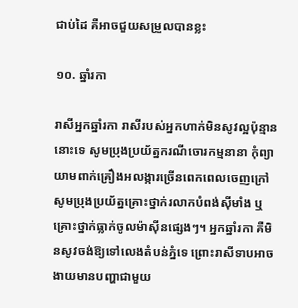ជាប់ដៃ គឺអាចជួយសម្រួលបានខ្លះ

១០. ឆ្នាំរកា

រាសីអ្នកឆ្នាំរកា រាសីរបស់អ្នកហាក់មិនសូវល្អប៉ុន្មាននោះទេ សូមប្រុងប្រយ័ត្នករណីចោរកម្មនានា កុំព្យាយាមពាក់គ្រឿងអលង្ការច្រើនពេកពេលចេញក្រៅ សូមប្រុងប្រយ័ត្នគ្រោះថ្នាក់រលាកបំពង់ស៊ីមាំង ឬគ្រោះថ្នាក់ធ្លាក់ចូលម៉ាស៊ីនផ្សេងៗ។ អ្នកឆ្នាំរកា គឺមិនសូវចង់ឱ្យទៅលេងតំបន់ភ្នំទេ ព្រោះរាសីទាបអាចងាយមានបញ្ហាជាមួយ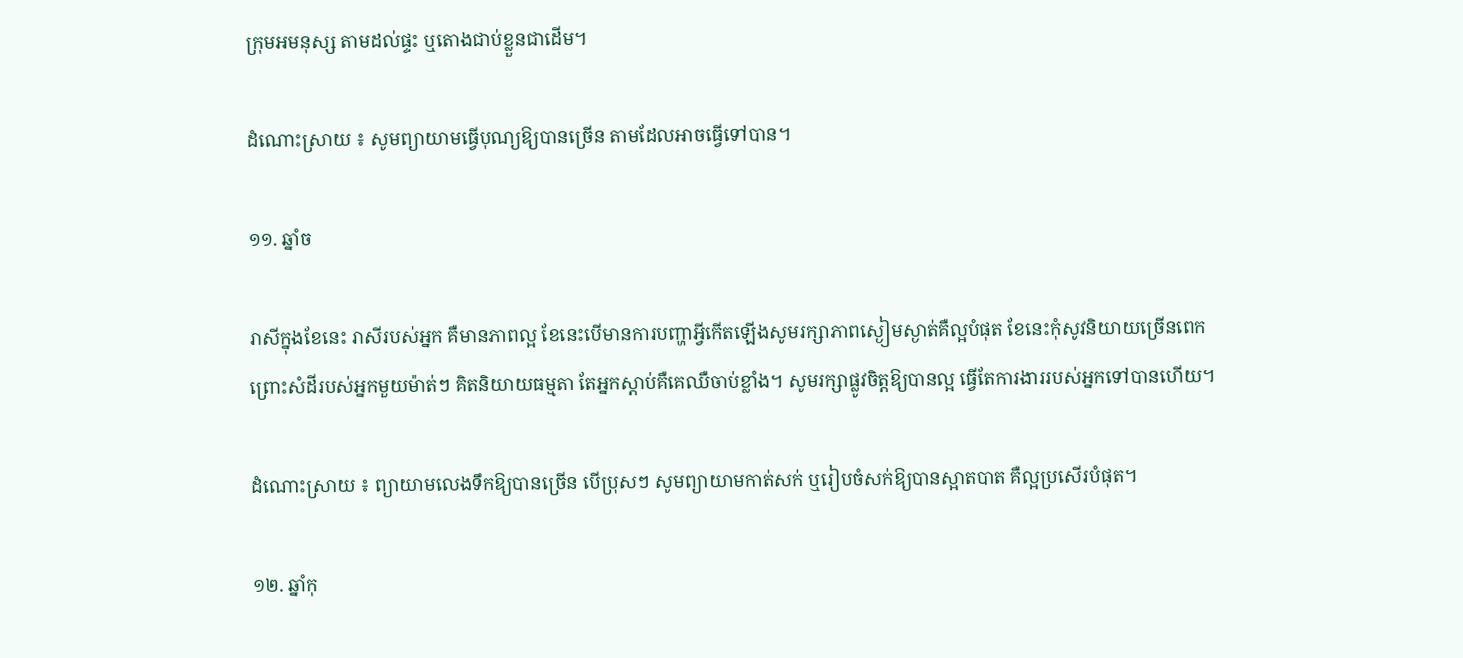ក្រុមអមនុស្ស តាមដល់ផ្ទះ ឬតោងជាប់ខ្លួនជាដើម។

ដំណោះស្រាយ ៖ សូមព្យាយាមធ្វើបុណ្យឱ្យបានច្រើន តាមដែលអាចធ្វើទៅបាន។

១១. ឆ្នាំច

រាសីក្នុងខែនេះ រាសីរបស់អ្នក គឺមានភាពល្អ ខែនេះបើមានការបញ្ហាអ្វីកើតឡើងសូមរក្សាភាពស្ងៀមស្ងាត់គឺល្អបំផុត ខែនេះកុំសូវនិយាយច្រើនពេក ព្រោះសំដីរបស់អ្នកមួយម៉ាត់ៗ គិតនិយាយធម្មតា តែអ្នកស្ដាប់គឺគេឈឺចាប់ខ្លាំង។ សូមរក្សាផ្លូវចិត្តឱ្យបានល្អ ធ្វើតែការងាររបស់អ្នកទៅបានហើយ។

ដំណោះស្រាយ ៖ ព្យាយាមលេងទឹកឱ្យបានច្រើន បើប្រុសៗ សូមព្យាយាមកាត់សក់ ឬរៀបចំសក់ឱ្យបានស្អាតបាត គឺល្អប្រសើរបំផុត។

១២. ឆ្នាំកុ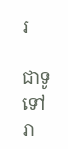រ

ជាទូទៅ រា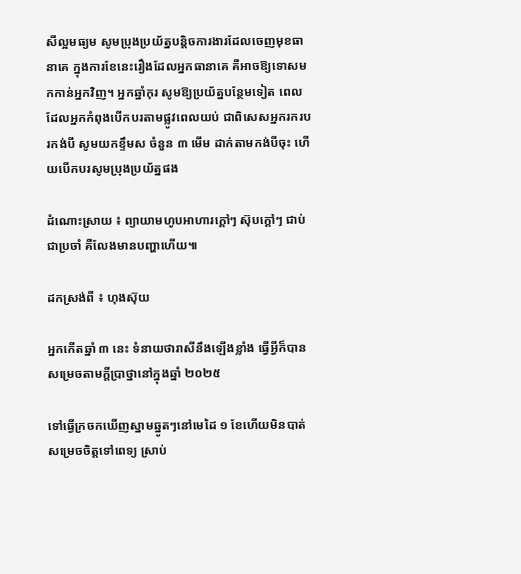សីល្អមធ្យម សូមប្រុងប្រយ័ត្នបន្តិចការងារដែលចេញមុខធានាគេ ក្នុងការខែនេះរឿងដែលអ្នកធានាគេ គឺអាចឱ្យទោសមកកាន់អ្នកវិញ។ អ្នកឆ្នាំកុរ សូមឱ្យប្រយ័ត្នបន្ថែមទៀត ពេលដែលអ្នកកំពុងបើកបរតាមផ្លូវពេលយប់ ជាពិសេសអ្នករករបរកង់បី សូមយកខ្ទឹមស ចំនួន ៣ មើម ដាក់តាមកង់បីចុះ ហើយបើកបរសូមប្រុងប្រយ័ត្នផង

ដំណោះស្រាយ ៖ ព្យាយាមហូបអាហារក្ដៅៗ ស៊ុបក្ដៅៗ ជាប់ជាប្រចាំ គឺលែងមានបញ្ហាហើយ៕

ដកស្រង់ពី ៖ ហុងស៊ុយ

អ្នកកើតឆ្នាំ ៣ នេះ ទំនាយថារាសីនឹងឡើងខ្លាំង ធ្វើអ្វីក៏បានសម្រេចតាមក្ដីប្រាថ្នានៅក្នុងឆ្នាំ ២០២៥

ទៅធ្វើក្រចកឃើញស្នាមឆ្នូតៗនៅមេដៃ ១ ខែហើយមិនបាត់ សម្រេចចិត្តទៅពេទ្យ ស្រាប់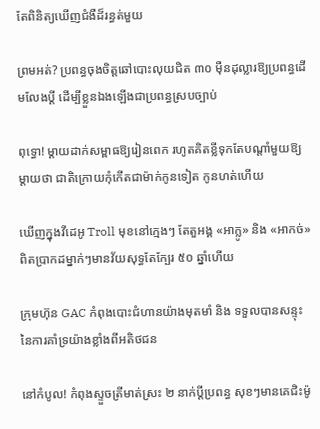តែពិនិត្យឃើញជំងឺដ៏រន្ធត់មួយ

ព្រមអត់? ប្រពន្ធចុងចិត្តឆៅបោះលុយជិត ៣០ ម៉ឺនដុល្លារឱ្យប្រពន្ធដើមលែងប្តី ដើម្បីខ្លួនឯងឡើងជាប្រពន្ធស្របច្បាប់

ពុទ្ធោ! ម្ដាយដាក់សម្ពាធឱ្យរៀនពេក រហូតគិតខ្លីទុកតែបណ្ដាំមួយឱ្យម្តាយថា ជាតិក្រោយកុំកើតជាម៉ាក់កូនទៀត កូនហត់ហើយ

ឃើញក្នុងវីដេអូ Troll មុខនៅក្មេងៗ តែតួអង្គ «អាក្លូ» និង «អាកច់» ពិតប្រាកដម្នាក់ៗមានវ័យសុទ្ធតែក្បែរ ៥០ ឆ្នាំហើយ

ក្រុមហ៊ុន GAC កំពុងបោះជំហានយ៉ាងមុតមាំ និង ទទួលបានសន្ទុះនៃការគាំទ្រយ៉ាងខ្លាំងពីអតិថជន

នៅកំបូល! កំពុងស្ទួចត្រីមាត់ស្រះ ២ នាក់ប្ដីប្រពន្ធ សុខៗមានគេជិះម៉ូ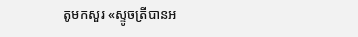តូមកសួរ «ស្ទូចត្រីបានអ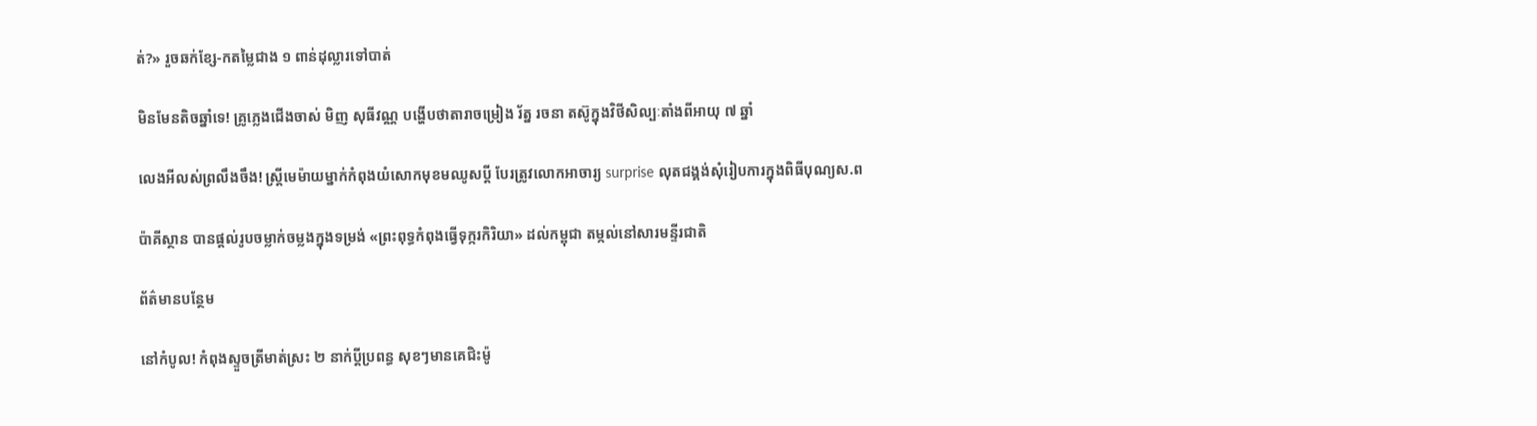ត់?» រួចឆក់ខ្សែ-កតម្លៃជាង ១ ពាន់ដុល្លារទៅបាត់

មិនមែនតិចឆ្នាំទេ! គ្រូភ្លេងជើងចាស់ មិញ សុធីវណ្ណ បង្ហើបថាតារាចម្រៀង រ័ត្ន រចនា តស៊ូក្នុងវិថីសិល្បៈតាំងពីអាយុ ៧ ឆ្នាំ

លេងអីលស់ព្រលឹងចឹង! ស្ត្រីមេម៉ាយម្នាក់កំពុងយំសោកមុខមឈូសប្ដី បែរត្រូវលោកអាចារ្យ surprise លុតជង្គង់សុំរៀបការក្នុងពិធីបុណ្យស.ព

ប៉ាគីស្ថាន បានផ្តល់រូបចម្លាក់ចម្លងក្នុងទម្រង់ «ព្រះពុទ្ធកំពុងធ្វើទុក្ករកិរិយា» ដល់កម្ពុជា តម្កល់នៅសារមន្ទីរជាតិ

ព័ត៌មានបន្ថែម

នៅកំបូល! កំពុងស្ទួចត្រីមាត់ស្រះ ២ នាក់ប្ដីប្រពន្ធ សុខៗមានគេជិះម៉ូ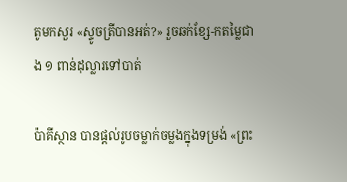តូមកសួរ «ស្ទូចត្រីបានអត់?» រួចឆក់ខ្សែ-កតម្លៃជាង ១ ពាន់ដុល្លារទៅបាត់

ប៉ាគីស្ថាន បានផ្តល់រូបចម្លាក់ចម្លងក្នុងទម្រង់ «ព្រះ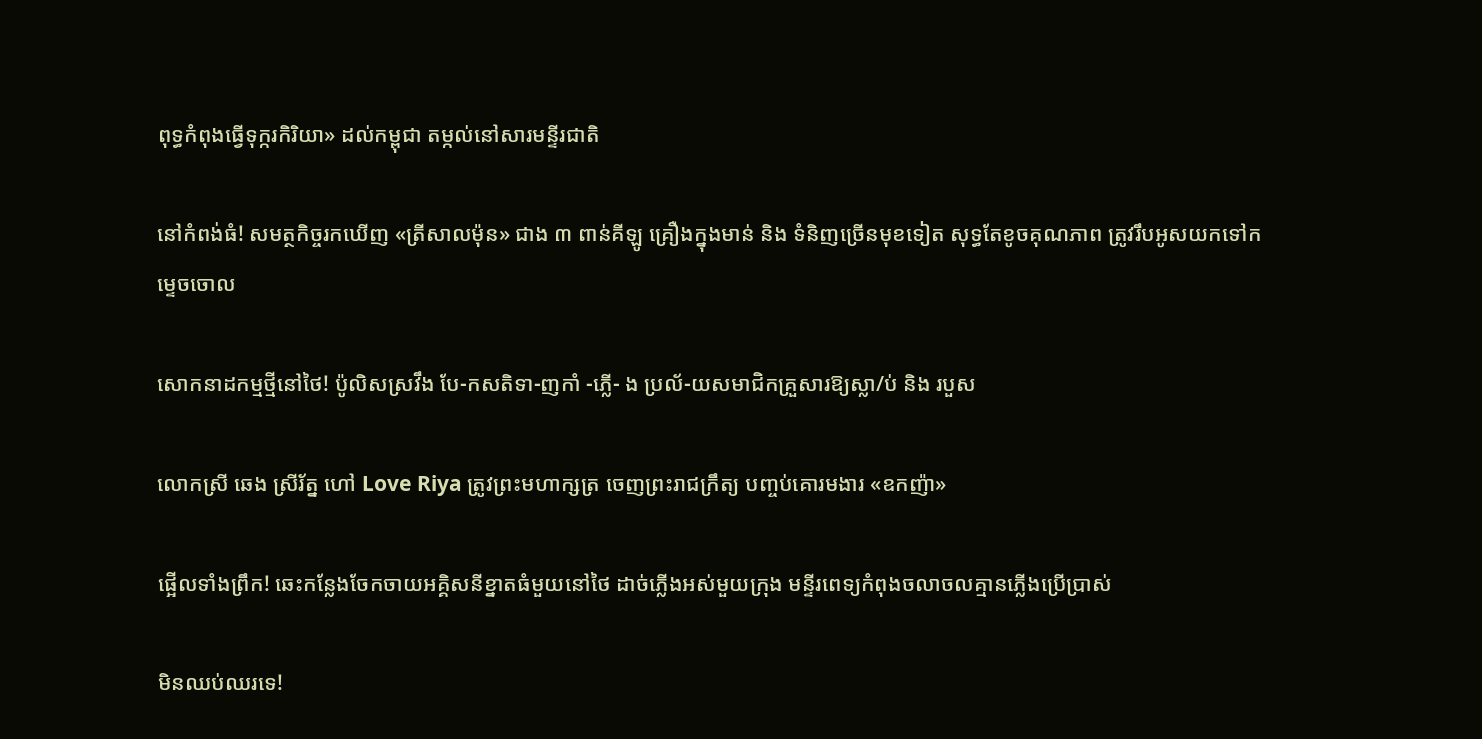ពុទ្ធកំពុងធ្វើទុក្ករកិរិយា» ដល់កម្ពុជា តម្កល់នៅសារមន្ទីរជាតិ

នៅកំពង់ធំ! សមត្ថកិច្ចរកឃើញ «ត្រីសាលម៉ុន» ជាង ៣ ពាន់គីឡូ គ្រឿងក្នុងមាន់ និង ទំនិញច្រើនមុខទៀត សុទ្ធតែខូចគុណភាព ត្រូវរឹបអូសយកទៅកម្ទេចចោល

សោកនាដកម្មថ្មីនៅថៃ! ប៉ូលិសស្រវឹង បែ-កសតិទា-ញកាំ -ភ្លើ- ង ប្រល័-យសមាជិកគ្រួសារឱ្យស្លា/ប់ និង របួស

លោកស្រី ឆេង ស្រីរ័ត្ន ហៅ Love Riya ត្រូវព្រះមហាក្សត្រ ចេញព្រះរាជក្រឹត្យ បញ្ចប់គោរមងារ «ឧកញ៉ា»

ផ្អើលទាំងព្រឹក! ឆេះកន្លែងចែកចាយអគ្គិសនីខ្នាតធំមួយនៅថៃ ដាច់ភ្លើងអស់មួយក្រុង មន្ទីរពេទ្យកំពុងចលាចលគ្មានភ្លើងប្រើប្រាស់

មិនឈប់ឈរទេ!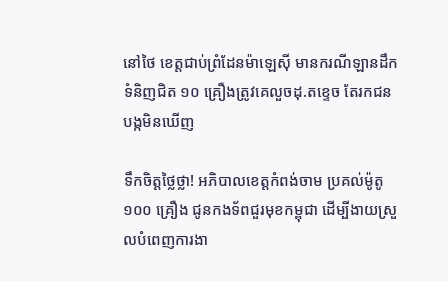នៅថៃ ខេត្តជាប់ព្រំដែនម៉ាឡេស៊ី មានករណីឡានដឹកទំនិញជិត ១០ គ្រឿងត្រូវគេលួចដុ.តខ្ទេច តែរកជនបង្កមិនឃើញ

ទឹកចិត្តថ្លៃថ្លា! អភិបាលខេត្តកំពង់ចាម ប្រគល់ម៉ូតូ ១០០ គ្រឿង ជូនកងទ័ពជួរមុខកម្ពុជា ដើម្បីងាយស្រួលបំពេញការងា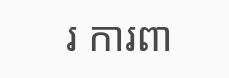រ ការពា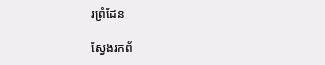រព្រំដែន

ស្វែងរកព័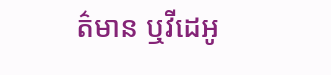ត៌មាន ឬវីដេអូ